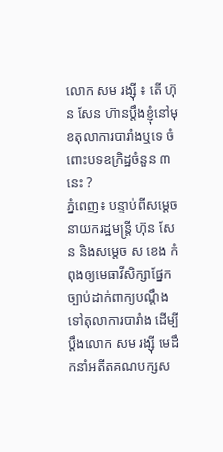លោក សម រង្ស៊ី ៖ តើ ហ៊ុន សែន ហ៊ានប្តឹងខ្ញុំនៅមុខតុលាការបារាំងឬទេ ចំពោះបទឧក្រិដ្ឋចំនួន ៣ នេះ ?
ភ្នំពេញ៖ បន្ទាប់ពីសម្ដេចនាយករដ្ឋមន្ត្រី ហ៊ុន សែន និងសម្ដេច ស ខេង កំពុងឲ្យមេធាវីសិក្សាផ្នែកច្បាប់ដាក់ពាក្យបណ្ដឹងទៅតុលាការបារាំង ដើម្បីប្ដឹងលោក សម រង្ស៊ី មេដឹកនាំអតីតគណបក្សស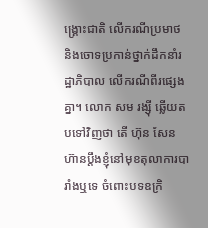ង្គ្រោះជាតិ លើករណីប្រមាថ និងចោទប្រកាន់ថ្នាក់ដឹកនាំរដ្ឋាភិបាល លើករណីពីរផ្សេងគ្នា។ លោក សម រង្ស៊ី ឆ្លើយតបទៅវិញថា តើ ហ៊ុន សែន ហ៊ានប្តឹងខ្ញុំនៅមុខតុលាការបារាំងឬទេ ចំពោះបទឧក្រិ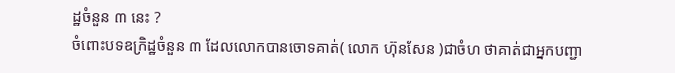ដ្ឋចំនួន ៣ នេះ ?
ចំពោះបទឧក្រិដ្ឋចំនួន ៣ ដែលលោកបានចោទគាត់( លោក ហ៊ុនសែន )ជាចំហ ថាគាត់ជាអ្នកបញ្ជា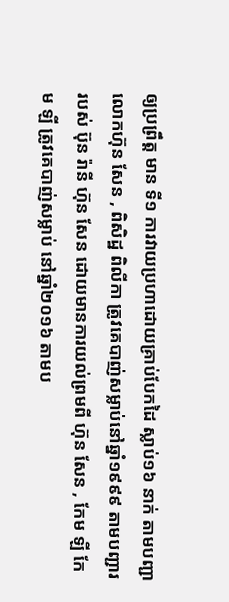ឲ្យប្រព្រឹត្ត មាន ទី១ ការវាយប្រហាដោយគ្រាប់បែកដៃ ស្លាប់១៦ នាក់ តាមបញ្ជាលោកហ៊ុន សែន , ពិសិដ្ឋ ពិលីកា ត្រូវគេបាញ់សម្លាប់នៅឆ្នាំ១៩៩៩ តាមបញ្ជាររបស់ ប៊ុន រ៉ានី ហ៊ុន សែន ដោយមានការយល់ព្រមពី ហ៊ុន សែន , កែម ឡី កែម ឡី ត្រូវគេបាញ់សម្លាប់ នៅឆ្នាំ២០១៦ តាមប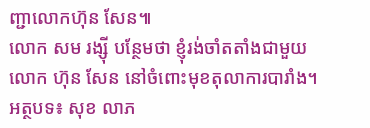ញ្ជាលោកហ៊ុន សែន៕
លោក សម រង្ស៊ី បន្ថែមថា ខ្ញុំរង់ចាំតតាំងជាមួយលោក ហ៊ុន សែន នៅចំពោះមុខតុលាការបារាំង។
អត្ថបទ៖ សុខ លាភ